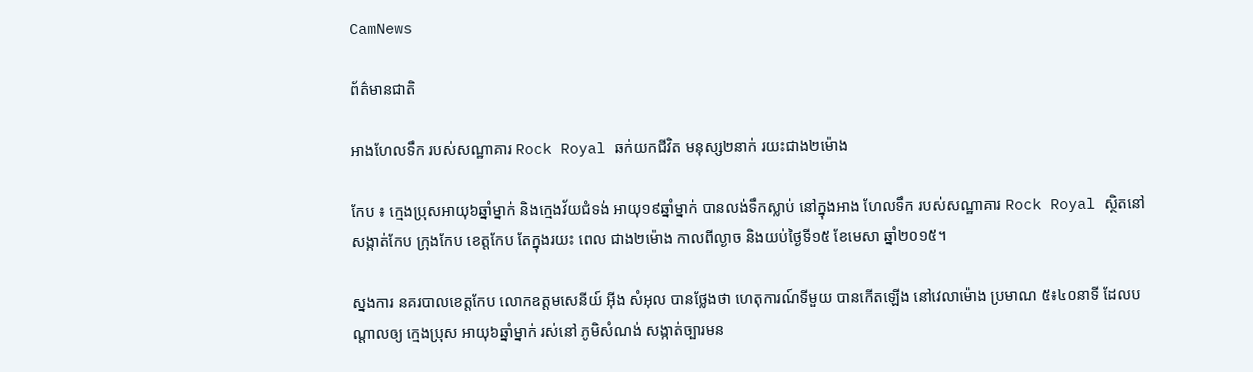CamNews

ព័ត៌មានជាតិ

អាងហែលទឹក របស់សណ្ឋាគារ Rock Royal ឆក់យកជីវិត មនុស្ស២នាក់ រយះជាង២ម៉ោង

កែប ៖ ក្មេងប្រុសអាយុ៦ឆ្នាំម្នាក់ និងក្មេងវ័យជំទង់ អាយុ១៩ឆ្នាំម្នាក់ បានលង់ទឹកស្លាប់ នៅក្នុងអាង ហែលទឹក របស់សណ្ឋាគារ Rock Royal ស្ថិតនៅសង្កាត់កែប ក្រុងកែប ខេត្តកែប តែក្នុងរយះ ពេល ជាង២ម៉ោង កាលពីល្ងាច និងយប់ថ្ងៃទី១៥ ខែមេសា ឆ្នាំ២០១៥។

ស្នងការ នគរបាលខេត្តកែប លោកឧត្តមសេនីយ៍ អ៊ីង សំអុល បានថ្លែងថា ហេតុការណ៍ទីមួយ បានកើតឡើង នៅវេលាម៉ោង ប្រមាណ ៥៖៤០នាទី ដែលបណ្តាលឲ្យ ក្មេងប្រុស អាយុ៦ឆ្នាំម្នាក់ រស់នៅ ភូមិសំណង់ សង្កាត់ច្បារមន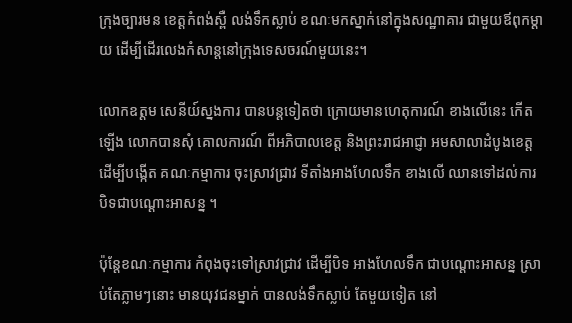ក្រុងច្បារមន ខេត្តកំពង់ស្ពឺ លង់ទឹកស្លាប់ ខណៈមកស្នាក់នៅក្នុងសណ្ឋាគារ ជាមួយឪពុកម្តាយ ដើម្បីដើរលេងកំសាន្តនៅក្រុងទេសចរណ៍មួយនេះ។

លោកឧត្តម សេនីយ៍ស្នងការ បានបន្តទៀតថា ក្រោយមានហេតុការណ៍ ខាងលើនេះ កើតឡើង លោកបានសុំ គោលការណ៍ ពីអភិបាលខេត្ត និងព្រះរាជអាជ្ញា អមសាលាដំបូងខេត្ត ដើម្បីបង្កើត គណៈកម្មាការ ចុះស្រាវជ្រាវ ទីតាំងអាងហែលទឹក ខាងលើ ឈានទៅដល់ការ បិទជាបណ្តោះអាសន្ន ។

ប៉ុន្តែខណៈកម្មាការ កំពុងចុះទៅស្រាវជ្រាវ ដើម្បីបិទ អាងហែលទឹក ជាបណ្តោះអាសន្ន ស្រាប់តែភ្លាមៗនោះ មានយុវជនម្នាក់ បានលង់ទឹកស្លាប់ តែមួយទៀត នៅ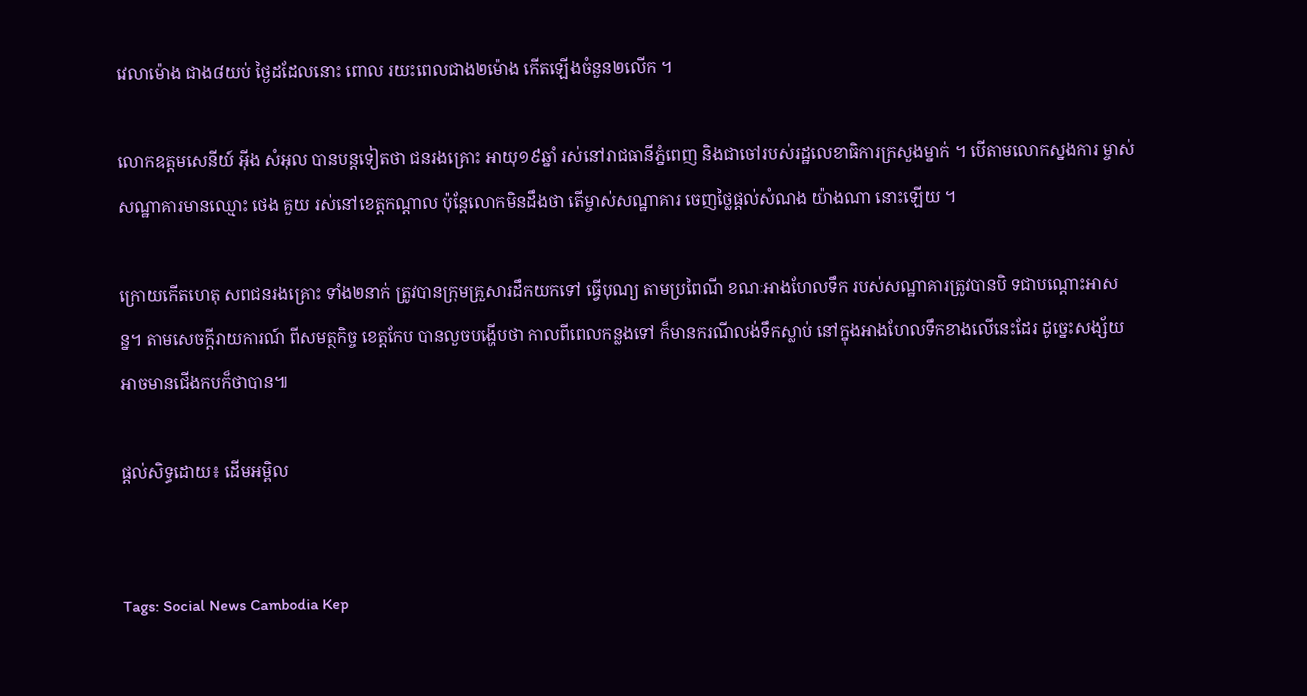វេលាម៉ោង ជាង៨យប់ ថ្ងៃដដែលនោះ ពោល រយះពេលជាង២ម៉ោង កើតឡើងចំនួន២លើក ។

លោកឧត្តមសេនីយ៍ អ៊ីង សំអុល បានបន្តទៀតថា ជនរងគ្រោះ អាយុ១៩ឆ្នាំ រស់នៅរាជធានីភ្នំពេញ និងជាចៅរបស់រដ្ឋលេខាធិការក្រសួងម្នាក់ ។ បើតាមលោកស្នងការ ម្ចាស់សណ្ឋាគារមានឈ្មោះ ថេង គួយ រស់នៅខេត្តកណ្តាល ប៉ុន្តែលោកមិនដឹងថា តើម្ចាស់សណ្ឋាគារ ចេញថ្លៃផ្តល់សំណង យ៉ាងណា នោះឡើយ ។

ក្រោយកើតហេតុ សពជនរងគ្រោះ ទាំង២នាក់ ត្រូវបានក្រុមគ្រួសារដឹកយកទៅ ធ្វើបុណ្យ តាមប្រពៃណី ខណៈអាងហែលទឹក របស់សណ្ឋាគារត្រូវបានបិ ទជាបណ្តោះអាសន្ន។ តាមសេចក្តីរាយការណ៍ ពីសមត្ថកិច្ច ខេត្តកែប បានលួចបង្ហើបថា កាលពីពេលកន្លងទៅ ក៏មានករណីលង់ទឹកស្លាប់ នៅក្នុងអាងហែលទឹកខាងលើនេះដែរ ដូច្នេះសង្ស័យ អាចមានជើងកបក៏ថាបាន៕

ផ្ដល់សិទ្ធដោយ៖ ដើមអម្ពិល


Tags: Social News Cambodia Kep